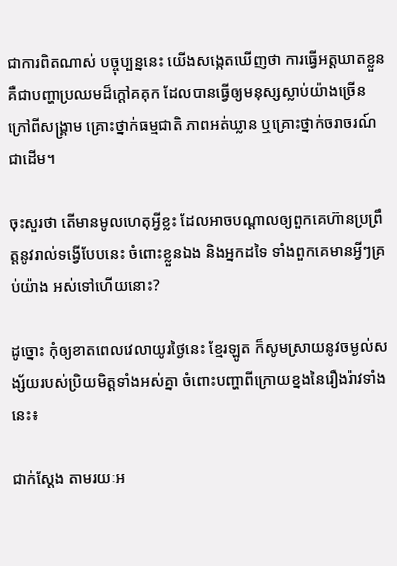ជាការពិតណាស់ បច្ចុប្បន្ននេះ យើងសង្កេតឃើញថា ការធ្វើអត្តឃាតខ្លួន គឺជាបញ្ហាប្រឈមដ៏ក្តៅគគុក ដែលបានធ្វើឲ្យមនុស្សស្លាប់យ៉ាងច្រើន ក្រៅពីសង្រ្គាម គ្រោះថ្នាក់ធម្មជាតិ ភាពអត់ឃ្លាន ឬគ្រោះថ្នាក់ចរាចរណ៍ ជាដើម។

ចុះសួរថា តើមានមូលហេតុអ្វីខ្លះ ដែលអាចបណ្តាលឲ្យពួកគេហ៊ានប្រព្រឹត្តនូវរាល់ទង្វើបែបនេះ ចំពោះខ្លួនឯង និងអ្នកដទៃ ទាំងពួកគេមានអ្វីៗគ្រប់យ៉ាង អស់ទៅហើយនោះ?

ដូច្នោះ កុំឲ្យខាតពេលវេលាយូរថ្ងៃនេះ ខ្មែរឡូត ក៏សូមស្រាយនូវចម្ងល់សង្ស័យរបស់ប្រិយមិត្តទាំងអស់គ្នា ចំពោះបញ្ហាពីក្រោយខ្នងនៃរឿងរ៉ាវទាំងនេះ៖

ជាក់ស្តែង តាមរយៈអ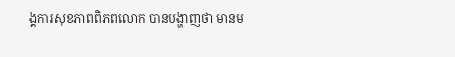ង្គការសុខភាពពិភពលោក បានបង្ហាញថា មានម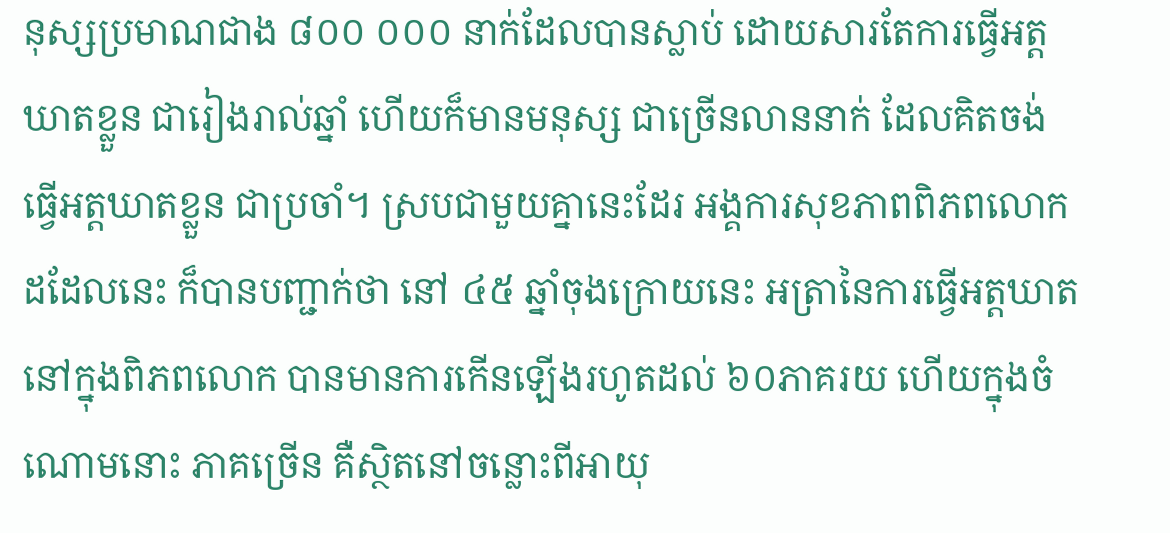នុស្សប្រមាណជាង ៨០០ ០០០ នាក់ដែលបានស្លាប់ ដោយសារតែការធ្វើអត្តឃាតខ្លួន ជារៀងរាល់ឆ្នាំ ហើយក៏មានមនុស្ស ជាច្រើនលាននាក់ ដែលគិតចង់ធ្វើអត្តឃាតខ្លួន ជាប្រចាំ។ ស្របជាមួយគ្នានេះដែរ អង្គការសុខភាពពិភពលោកដដែលនេះ ក៏បានបញ្ជាក់ថា នៅ ៤៥ ឆ្នាំចុងក្រោយនេះ អត្រានៃការធ្វើអត្តឃាត នៅក្នុងពិភពលោក បានមានការកើនឡើងរហូតដល់ ៦០ភាគរយ ហើយក្នុងចំណោមនោះ ភាគច្រើន គឺសិ្ថតនៅចន្លោះពីអាយុ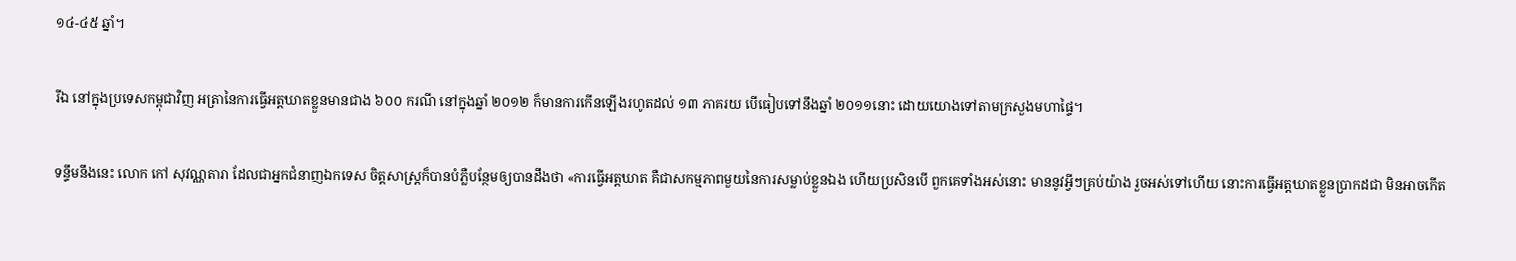១៤-៤៥ ឆ្នាំ។

រីឯ នៅក្នុងប្រទេសកម្ពុជាវិញ អត្រានៃការធ្វើអត្តឃាតខ្លួនមានជាង ៦០០ ករណី នៅក្នុងឆ្នាំ ២០១២ ក៏មានការកើនឡើងរហូតដល់ ១៣ ភាគរយ បើធៀបទៅនឹងឆ្នាំ ២០១១នោះ ដោយយោងទៅតាមក្រសួងមហាផ្ទៃ។

ទន្ទឹមនឹងនេះ លោក កៅ សុវណ្ណតារា ដែលជាអ្នកជំនាញឯកទេស ចិត្តសាស្រ្តក៏បានបំភ្លឺបន្ថែមឲ្យបានដឹងថា «ការធ្វើអត្តឃាត គឺជាសកម្មភាពមួយនៃការសម្លាប់ខ្លួនឯង ហើយប្រសិនបើ ពួកគេទាំងអស់នោះ មាននូវអ្វីៗគ្រប់យ៉ាង រួចអស់ទៅហើយ នោះការធ្វើអត្តឃាតខ្លួនប្រាកដជា មិនអាចកើត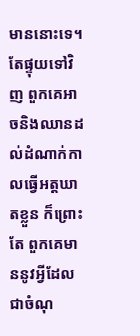មាននោះទេ។ តែផ្ទុយទៅវិញ ពួកគេអាចនិងឈានដល់ដំណាក់កាលធ្វើអត្តឃាតខ្លួន ក៏ព្រោះតែ ពួកគេមាននូវអ្វីដែលជាចំណុ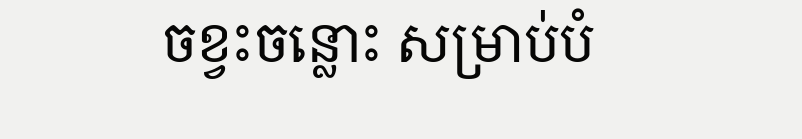ចខ្វះចន្លោះ សម្រាប់បំ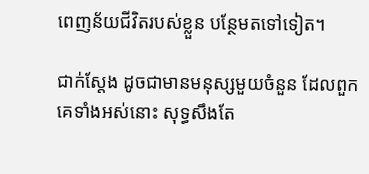ពេញន័យជីវិតរបស់ខ្លួន បន្ថែមតទៅទៀត។

ជាក់ស្តែង ដូចជាមានមនុស្សមួយចំនួន ដែលពួកគេទាំងអស់នោះ សុទ្ធសឹងតែ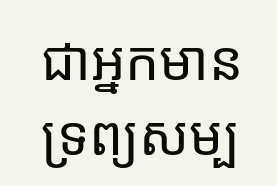ជាអ្នកមានទ្រព្យសម្ប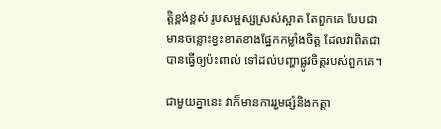តិ្តខ្ពង់ខ្ពស់ រូបសម្ផស្សស្រស់ស្អាត តែពួកគេ បែបជាមានចន្លោះខ្វះខាតខាងផ្នែកកម្លាំងចិត្ត ដែលវាពិតជាបានធ្វើឲ្យប៉ះពាល់ ទៅដល់បញ្ហាផ្លូវចិត្តរបស់ពួកគេ។

ជាមួយគ្នានេះ វាក៏មានការរួមផ្សំនិងកត្តា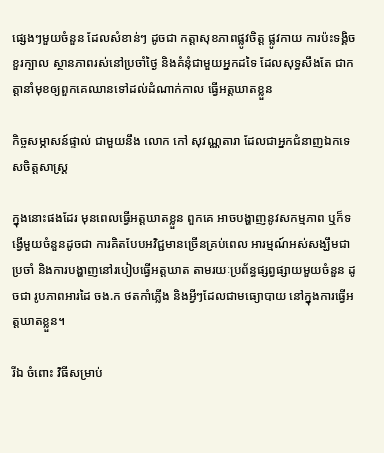ផ្សេងៗមួយចំនួន ដែលសំខាន់ៗ ដូចជា កត្តាសុខភាពផ្លូវចិត្ត ផ្លូវកាយ ការប៉ះទង្គិចខួរក្បាល ស្ថានភាពរស់នៅប្រចាំថ្ងៃ និងគំនុំជាមួយអ្នកដទៃ ដែលសុទ្ធសឹងតែ ជាកត្តានាំមុខឲ្យពួកគេឈានទៅដល់ដំណាក់កាល ធ្វើអត្តឃាតខ្លួន

កិច្ចសម្ភាសន៍ផ្ទាល់ ជាមួយនឹង លោក កៅ សុវណ្ណតារា ដែលជាអ្នកជំនាញឯកទេសចិត្តសាស្រ្ត

ក្នុងនោះផងដែរ មុនពេលធ្វើអត្តឃាតខ្លួន ពួកគេ អាចបង្ហាញនូវសកម្មភាព ឬក៏ទង្វើមួយចំនួនដូចជា ការគិតបែបអវិជ្ជមានច្រើនគ្រប់ពេល អារម្មណ៍អស់សង្ឃឹមជាប្រចាំ និងការបង្ហាញនៅរបៀបធ្វើអត្តឃាត តាមរយៈប្រព័ន្ធផ្សព្វផ្សាយមួយចំនួន ដូចជា រូបភាពអារដៃ ចង.ក ថតកាំភ្លើង និងអ្វីៗដែលជាមធ្យោបាយ នៅក្នុងការធ្វើអត្តឃាតខ្លួន។

រីឯ ចំពោះ វិធីសម្រាប់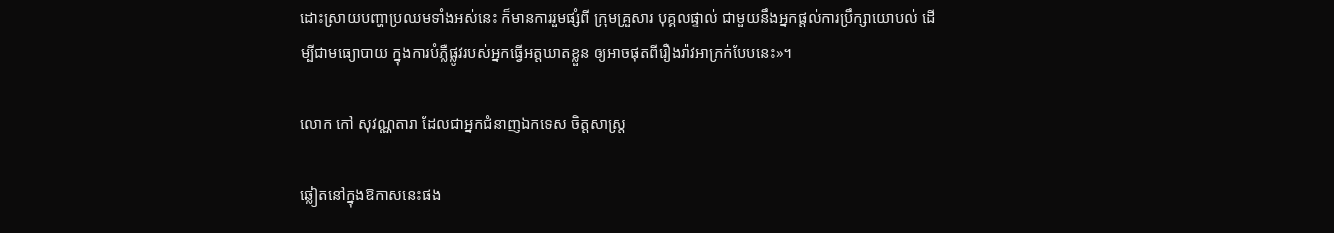ដោះស្រាយបញ្ហាប្រឈមទាំងអស់នេះ ក៏មានការរួមផ្សំពី ក្រុមគ្រួសារ បុគ្គលផ្ទាល់ ជាមួយនឹងអ្នកផ្តល់ការប្រឹក្សាយោបល់ ដើម្បីជាមធ្យោបាយ ក្នុងការបំភ្លឺផ្លូវរបស់អ្នកធ្វើអត្តឃាតខ្លួន ឲ្យអាចផុតពីរឿងរ៉ាវអាក្រក់បែបនេះ»។

លោក កៅ សុវណ្ណតារា ដែលជាអ្នកជំនាញឯកទេស ចិត្តសាស្រ្ត

ឆ្លៀតនៅក្នុងឱកាសនេះផង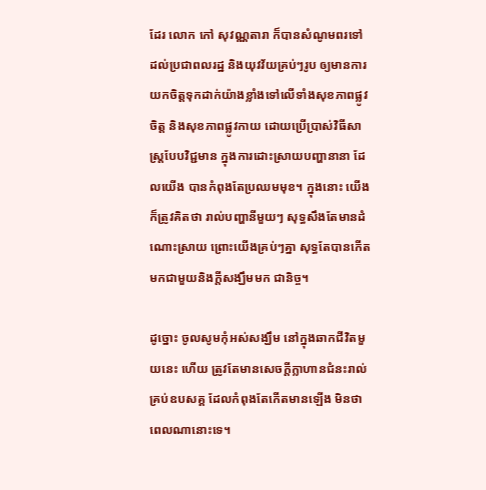ដែរ លោក កៅ សុវណ្ណតារា ក៏បានសំណូមពរទៅដល់ប្រជាពលរដ្ឋ និងយុវវ័យគ្រប់ៗរូប ឲ្យមានការយកចិត្តទុកដាក់យ៉ាងខ្លាំងទៅលើទាំងសុខភាពផ្លូវចិត្ត និងសុខភាពផ្លូវកាយ ដោយប្រើប្រាស់វិធីសាស្រ្តបែបវិជ្ជមាន ក្នុងការដោះស្រាយបញ្ហានានា ដែលយើង បានកំពុងតែប្រឈមមុខ។ ក្នុងនោះ យើងក៏ត្រូវគិតថា រាល់បញ្ហានីមួយៗ សុទ្ធសឹងតែមានដំណោះស្រាយ ព្រោះយើងគ្រប់ៗគ្នា សុទ្ធតែបានកើតមកជាមួយនិងក្តីសង្ឃឹមមក ជានិច្ច។

ដូច្នោះ ចូលសូមកុំអស់សង្ឃឹម នៅក្នុងឆាកជីវិតមួយនេះ ហើយ ត្រូវតែមានសេចក្តីក្លាហានជំនះរាល់គ្រប់ឧបសគ្គ ដែលកំពុងតែកើតមានឡើង មិនថាពេលណានោះទេ។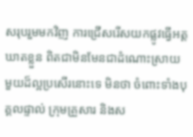សរុបរួមមកវិញ ការជ្រើសរើសយកផ្លូវធ្វើអត្តឃាតខ្លួន ពិតជាមិនមែនជាដំណោះស្រាយ មួយដ៏ល្អប្រសើរនោះទេ មិនថា ចំពោះទាំងបុគ្គលផ្ទាល់ ក្រុមគ្រួសារ និងស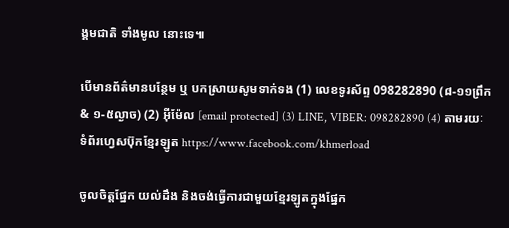ង្គមជាតិ ទាំងមូល នោះទេ៕

បើមានព័ត៌មានបន្ថែម ឬ បកស្រាយសូមទាក់ទង (1) លេខទូរស័ព្ទ 098282890 (៨-១១ព្រឹក & ១-៥ល្ងាច) (2) អ៊ីម៉ែល [email protected] (3) LINE, VIBER: 098282890 (4) តាមរយៈទំព័រហ្វេសប៊ុកខ្មែរឡូត https://www.facebook.com/khmerload

ចូលចិត្តផ្នែក យល់ដឹង និងចង់ធ្វើការជាមួយខ្មែរឡូតក្នុងផ្នែក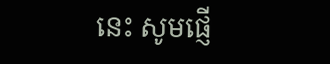នេះ សូមផ្ញើ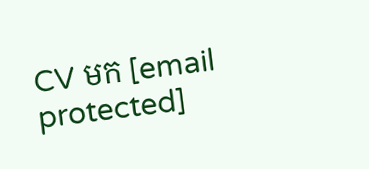CV មក [email protected]